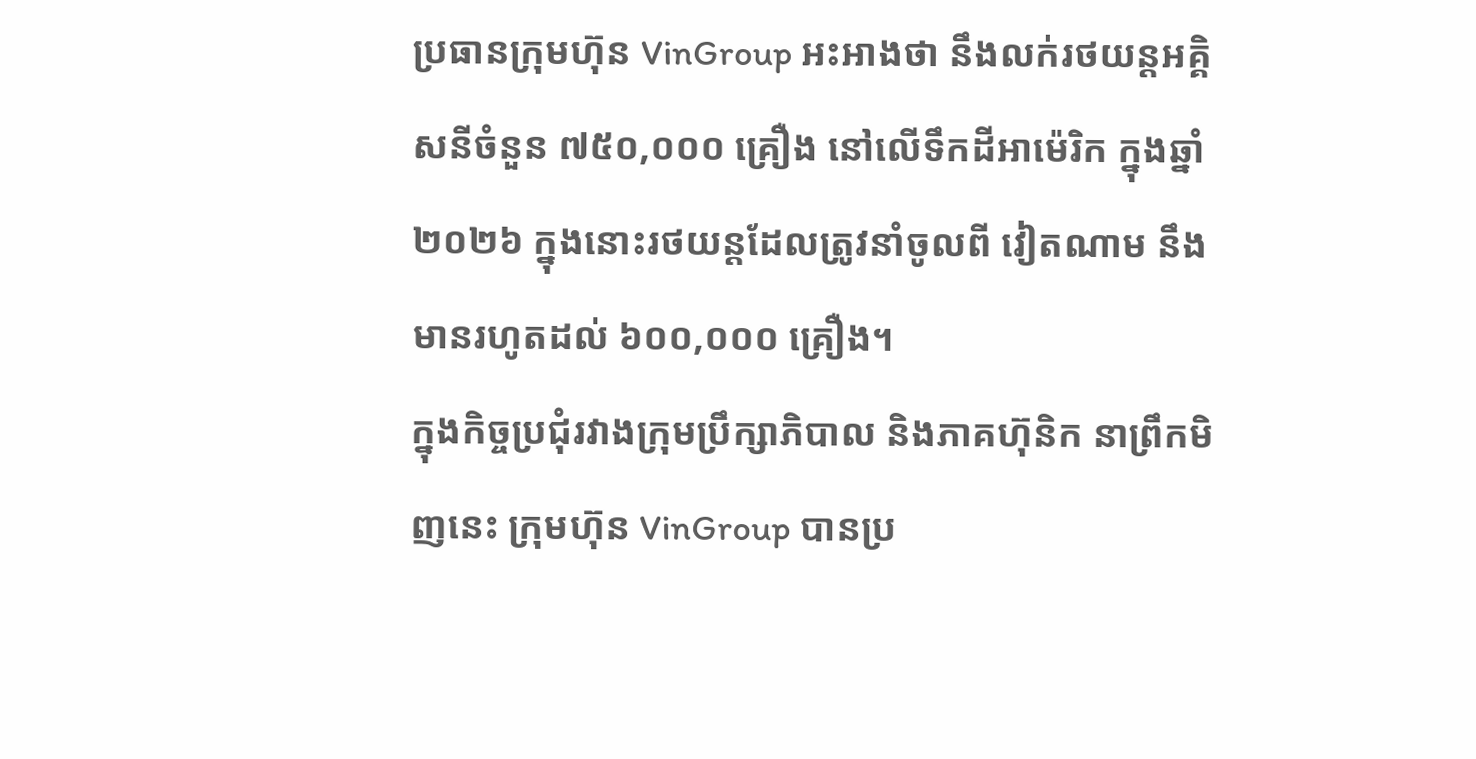ប្រធានក្រុមហ៊ុន VinGroup អះអាងថា នឹងលក់រថយន្តអគ្គិសនីចំនួន ៧៥០,០០០ គ្រឿង នៅលើទឹកដីអាម៉េរិក ក្នុងឆ្នាំ ២០២៦ ក្នុងនោះរថយន្តដែលត្រូវនាំចូលពី វៀតណាម នឹងមានរហូតដល់ ៦០០,០០០ គ្រឿង។
ក្នុងកិច្ចប្រជុំរវាងក្រុមប្រឹក្សាភិបាល និងភាគហ៊ុនិក នាព្រឹកមិញនេះ ក្រុមហ៊ុន VinGroup បានប្រ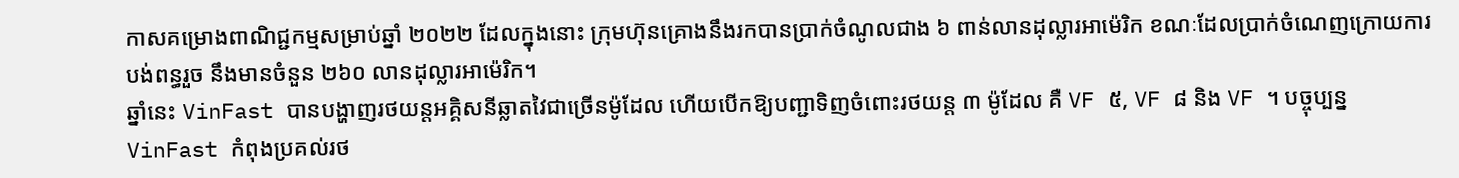កាសគម្រោងពាណិជ្ជកម្មសម្រាប់ឆ្នាំ ២០២២ ដែលក្នុងនោះ ក្រុមហ៊ុនគ្រោងនឹងរកបានប្រាក់ចំណូលជាង ៦ ពាន់លានដុល្លារអាម៉េរិក ខណៈដែលប្រាក់ចំណេញក្រោយការបង់ពន្ធរួច នឹងមានចំនួន ២៦០ លានដុល្លារអាម៉េរិក។
ឆ្នាំនេះ VinFast បានបង្ហាញរថយន្តអគ្គិសនីឆ្លាតវៃជាច្រើនម៉ូដែល ហើយបើកឱ្យបញ្ជាទិញចំពោះរថយន្ត ៣ ម៉ូដែល គឺ VF ៥, VF ៨ និង VF ។ បច្ចុប្បន្ន VinFast កំពុងប្រគល់រថ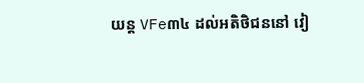យន្ត VFe៣៤ ដល់អតិថិជននៅ វៀ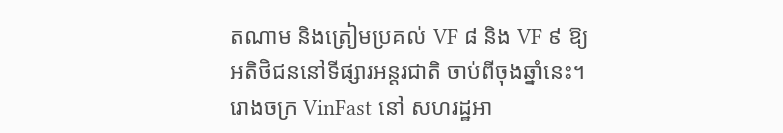តណាម និងត្រៀមប្រគល់ VF ៨ និង VF ៩ ឱ្យអតិថិជននៅទីផ្សារអន្តរជាតិ ចាប់ពីចុងឆ្នាំនេះ។
រោងចក្រ VinFast នៅ សហរដ្ឋអា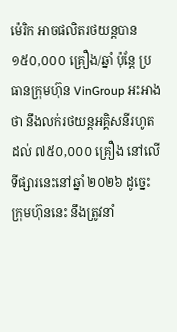ម៉េរិក អាចផលិតរថយន្តបាន ១៥០,០០០ គ្រឿង/ឆ្នាំ ប៉ុន្តែ ប្រធានក្រុមហ៊ុន VinGroup អះអាងថា នឹងលក់រថយន្តអគ្គិសនីរហូតដល់ ៧៥០,០០០ គ្រឿង នៅលើទីផ្សារនេះនៅឆ្នាំ ២០២៦ ដូច្នេះ ក្រុមហ៊ុននេះ នឹងត្រូវនាំ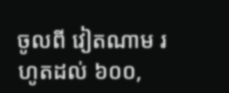ចូលពី វៀតណាម រហូតដល់ ៦០០,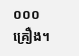០០០ គ្រឿង។